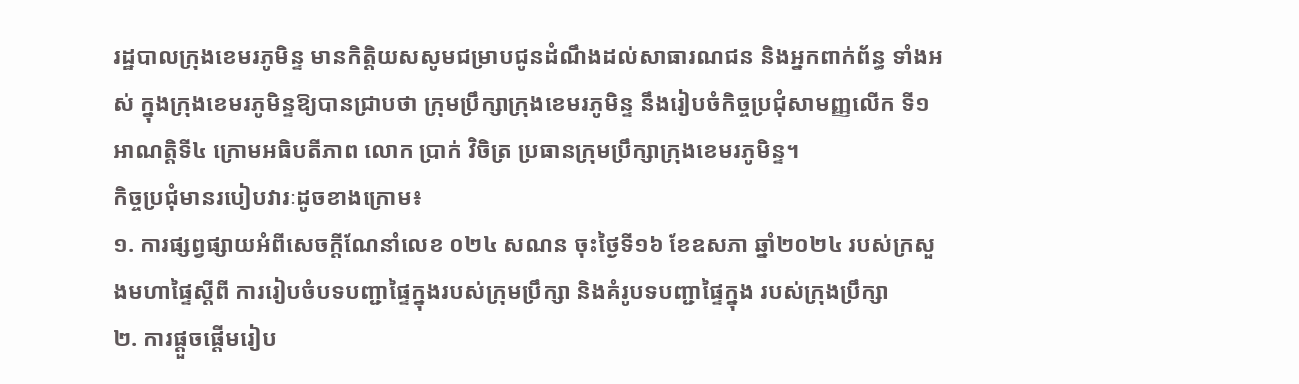រដ្ឋបាលក្រុងខេមរភូមិន្ទ មានកិត្តិយសសូមជម្រាបជូនដំណឹងដល់សាធារណជន និងអ្នកពាក់ព័ន្ធ ទាំងអស់ ក្នុងក្រុងខេមរភូមិន្ទឱ្យបានជ្រាបថា ក្រុមប្រឹក្សាក្រុងខេមរភូមិន្ទ នឹងរៀបចំកិច្ចប្រជុំសាមញ្ញលើក ទី១ អាណត្តិទី៤ ក្រោមអធិបតីភាព លោក ប្រាក់ វិចិត្រ ប្រធានក្រុមប្រឹក្សាក្រុងខេមរភូមិន្ទ។
កិច្ចប្រជុំមានរបៀបវារៈដូចខាងក្រោម៖
១. ការផ្សព្វផ្សាយអំពីសេចក្តីណែនាំលេខ ០២៤ សណន ចុះថ្ងៃទី១៦ ខែឧសភា ឆ្នាំ២០២៤ របស់ក្រសួងមហាផ្ទៃស្តីពី ការរៀបចំបទបញ្ជាផ្ទៃក្នុងរបស់ក្រុមប្រឹក្សា និងគំរូបទបញ្ជាផ្ទៃក្នុង របស់ក្រុងប្រឹក្សា
២. ការផ្តួចផ្តើមរៀប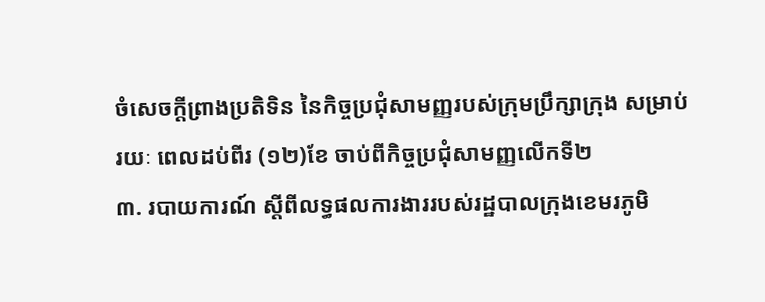ចំសេចក្តីព្រាងប្រតិទិន នៃកិច្ចប្រជុំសាមញ្ញរបស់ក្រុមប្រឹក្សាក្រុង សម្រាប់រយៈ ពេលដប់ពីរ (១២)ខែ ចាប់ពីកិច្ចប្រជុំសាមញ្ញលើកទី២
៣. របាយការណ៍ ស្តីពីលទ្ធផលការងាររបស់រដ្ឋបាលក្រុងខេមរភូមិ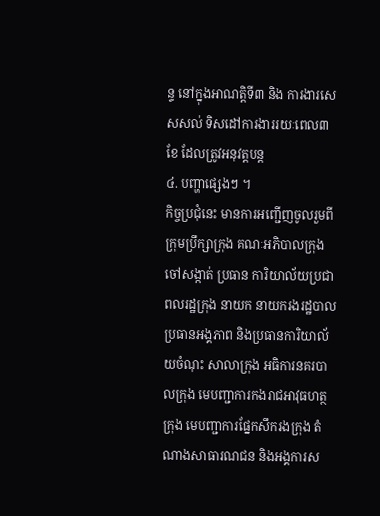ន្ទ នៅក្នុងអាណត្តិទី៣ និង ការងារសេសសល់ ទិសដៅការងាររយៈពេល៣ខែ ដែលត្រូវអនុវត្តបន្ត
៤. បញ្ហាផ្សេងៗ ។
កិច្ចប្រជុំនេះ មានការអញ្ជើញចូលរួមពី ក្រុមប្រឹក្សាក្រុង គណៈអភិបាលក្រុង ចៅសង្កាត់ ប្រធាន ការិយាល័យប្រជាពលរដ្ឋក្រុង នាយក នាយករងរដ្ឋបាល ប្រធានអង្គភាព និងប្រធានការិយាល័យចំណុះ សាលាក្រុង អធិការនគរបាលក្រុង មេបញ្ជាការកងរាជអាវុធហត្ថក្រុង មេបញ្ជាការផ្នែកសឹករងក្រុង តំណាងសាធារណជន និងអង្គការស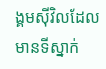ង្គមស៊ីវិលដែលមានទីស្នាក់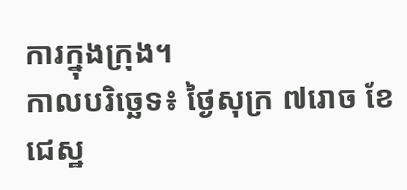ការក្នុងក្រុង។
កាលបរិច្ឆេទ៖ ថ្ងៃសុក្រ ៧រោច ខែជេស្ឋ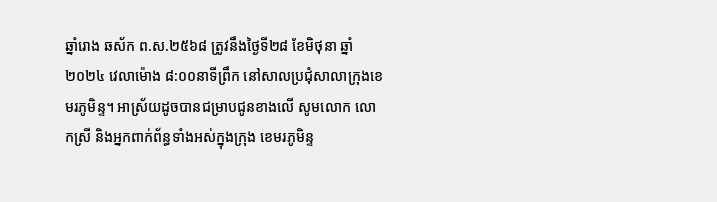ឆ្នាំរោង ឆស័ក ព.ស.២៥៦៨ ត្រូវនឹងថ្ងៃទី២៨ ខែមិថុនា ឆ្នាំ២០២៤ វេលាម៉ោង ៨:០០នាទីព្រឹក នៅសាលប្រជុំសាលាក្រុងខេមរភូមិន្ទ។ អាស្រ័យដូចបានជម្រាបជូនខាងលើ សូមលោក លោកស្រី និងអ្នកពាក់ព័ន្ធទាំងអស់ក្នុងក្រុង ខេមរភូមិន្ទ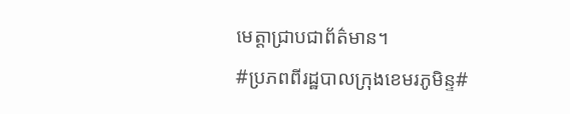មេត្តាជ្រាបជាព័ត៌មាន។
#ប្រភពពីរដ្ឋបាលក្រុងខេមរភូមិន្ទ#